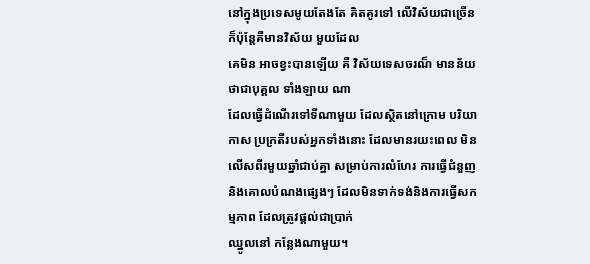នៅក្នុងប្រទេសមូយតែងតែ គិតគូរទៅ លើវិស័យជាច្រើន ក៏ប៉ុន្តែគឺមានវិស័យ មួយដែល
គេមិន អាចខ្វះបានឡើយ គឺ វិស័យទេសចរណ៏ មានន័យថាជាបុគ្គល ទាំងឡាយ ណា
ដែលធ្វើដំណើរទៅទីណាមួយ ដែលស្ថិតនៅក្រោម បរិយាកាស ប្រក្រតីរបស់អ្នកទាំងនោះ ដែលមានរយះពេល មិនលើសពីរមួយឆ្នាំជាប់គ្នា សម្រាប់ការលំហែរ ការធ្វើជំនួញ
និងគោលបំណងផ្សេងៗ ដែលមិនទាក់ទង់និងការធ្វើសកម្មភាព ដែលត្រូវផ្ដល់ជាប្រាក់
ឈ្នូលនៅ កន្លែងណាមួយ។